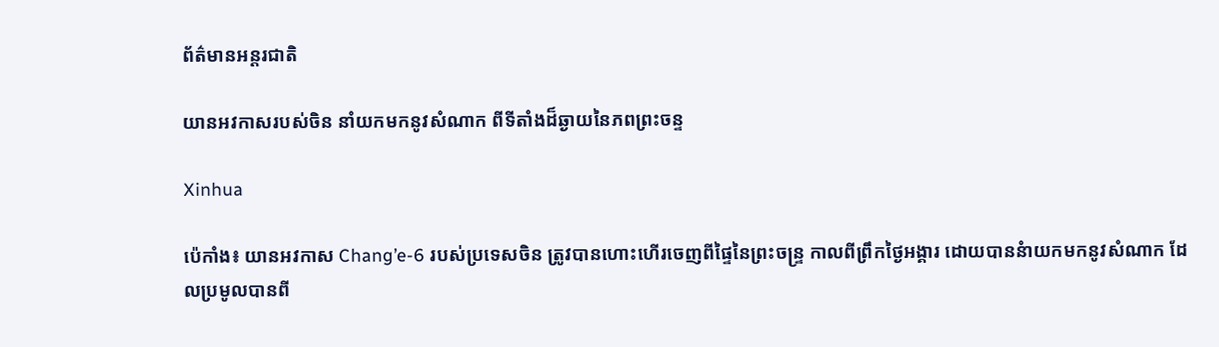ព័ត៌មានអន្តរជាតិ

យានអវកាសរបស់ចិន នាំយកមកនូវសំណាក ពីទីតាំងដ៏ឆ្ងាយនៃភពព្រះចន្ទ

Xinhua

ប៉េកាំង៖ យានអវកាស Chang’e-6 របស់ប្រទេសចិន ត្រូវបានហោះហើរចេញពីផ្ទៃនៃព្រះចន្ទ្រ កាលពីព្រឹកថ្ងៃអង្គារ ដោយបាននំាយកមកនូវសំណាក ដែលប្រមូលបានពី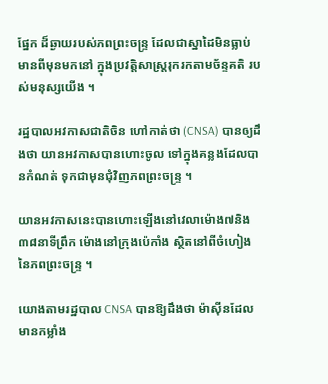ផ្នែក ដ៏ឆ្ងាយរបស់ភពព្រះចន្ទ្រ ដែលជាស្នាដៃមិនធ្លាប់ មានពីមុនមកនៅ ក្នុងប្រវត្តិសាស្ត្ររុករកតាមច័ន្ទគតិ របស់មនុស្សយើង ។

រដ្ឋបាលអវកាសជាតិចិន ហៅកាត់ថា (CNSA) បានឲ្យដឹងថា យានអវកាសបានហោះចូល ទៅក្នុងគន្លងដែលបានកំណត់ ទុកជាមុនជុំវិញភពព្រះចន្ទ្រ ។

យានអវកាសនេះបានហោះឡើងនៅវេលាម៉ោង៧និង៣៨នាទីព្រឹក ម៉ោងនៅក្រុងប៉េកាំង ស្ថិតនៅពីចំហៀងនៃភពព្រះចន្ទ្រ ។

យោងតាមរដ្ឋបាល CNSA បានឱ្យដឹងថា ម៉ាស៊ីនដែលមានកម្លាំង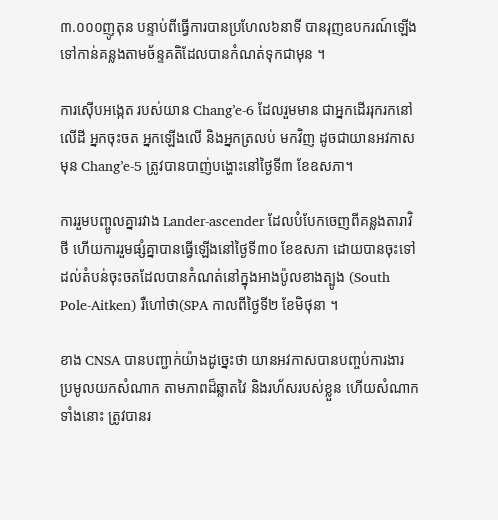៣.០០០ញូតុន បន្ទាប់ពីធ្វើការបានប្រហែល៦នាទី បានរុញឧបករណ៍ឡើងទៅកាន់គន្លងតាមច័ន្ទគតិដែលបានកំណត់ទុកជាមុន ។

ការស៊ើបអង្កេត របស់យាន Chang’e-6 ដែលរួមមាន ជាអ្នកដើររុករកនៅលើដី អ្នកចុះចត អ្នកឡើងលើ និងអ្នកត្រលប់ មកវិញ ដូចជាយានអវកាសមុន Chang’e-5 ត្រូវបានបាញ់បង្ហោះនៅថ្ងៃទី៣ ខែឧសភា។

ការរួមបញ្ចូលគ្នារវាង Lander-ascender ដែលបំបែកចេញពីគន្លងតារាវិថី ហើយការរួមផ្សំគ្នាបានធ្វើឡើងនៅថ្ងៃទី៣០ ខែឧសភា ដោយបានចុះទៅដល់តំបន់ចុះចតដែលបានកំណត់នៅក្នុងអាងប៉ូលខាងត្បូង (South Pole-Aitken) រឺហៅថា(SPA កាលពីថ្ងៃទី២ ខែមិថុនា ។

ខាង CNSA បានបញ្ជាក់យ៉ាងដូច្នេះថា យានអវកាសបានបញ្ចប់ការងារ ប្រមូលយកសំណាក តាមភាពដ៏ឆ្លាតវៃ និងរហ័សរបស់ខ្លួន ហើយសំណាកទាំងនោះ ត្រូវបានរ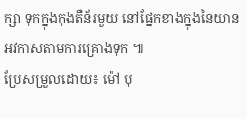ក្សា ទុកក្នុងកុងតឺន័រមួយ នៅផ្នែកខាងក្នុងនៃយាន អវកាសតាមការគ្រោងទុក ៕
ប្រែសម្រួលដោយ៖ ម៉ៅ បុ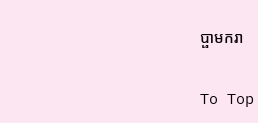ប្ផាមករា

To Top